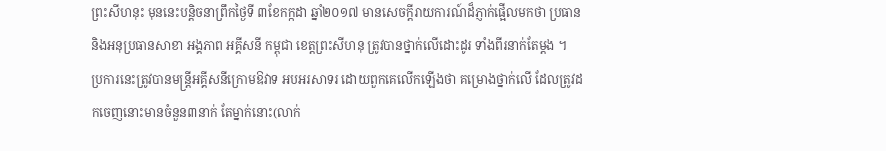ព្រះសីហនុះ មុននេះបន្តិចនាព្រឹកថ្ងៃទី ៣ខែកក្កដា ឆ្នាំ២០១៧ មានសេចក្តីរាយការណ៍ដ៏ភ្ញាក់ផ្អើលមកថា ប្រធាន និងអនុប្រធានសាខា អង្គភាព អគ្គីសនី កម្ពុជា ខេត្តព្រះសីហនុ ត្រូវបានថ្នាក់លើដោះដូរ ទាំងពីរនាក់តែម្តង ។
ប្រការនេះត្រូវបានមន្ត្រីអគ្គីសនីក្រោមឱវាទ អបអរសាទរ ដោយពួកគេលើកឡើងថា គម្រោងថ្នាក់លើ ដែលត្រូវដកចេញនោះមានចំនួន៣នាក់ តែម្នាក់នោះ(លាក់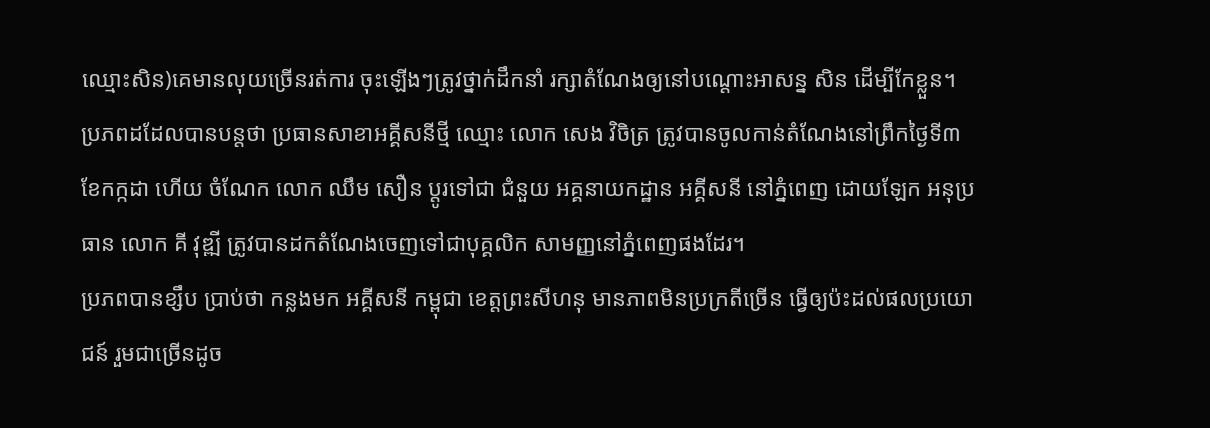ឈ្មោះសិន)គេមានលុយច្រើនរត់ការ ចុះឡើងៗត្រូវថ្នាក់ដឹកនាំ រក្សាតំណែងឲ្យនៅបណ្តោះអាសន្ន សិន ដើម្បីកែខ្លួន។
ប្រភពដដែលបានបន្តថា ប្រធានសាខាអគ្គីសនីថ្មី ឈ្មោះ លោក សេង វិចិត្រ ត្រូវបានចូលកាន់តំណែងនៅព្រឹកថ្ងៃទី៣ ខែកក្កដា ហើយ ចំណែក លោក ឈឹម សឿន ប្តូរទៅជា ជំនួយ អគ្គនាយកដ្ឋាន អគ្គីសនី នៅភ្នំពេញ ដោយឡែក អនុប្រធាន លោក គី វុឌ្ឍី ត្រូវបានដកតំណែងចេញទៅជាបុគ្គលិក សាមញ្ញនៅភ្នំពេញផងដែរ។
ប្រភពបានខ្សឹប ប្រាប់ថា កន្លងមក អគ្គីសនី កម្ពុជា ខេត្តព្រះសីហនុ មានភាពមិនប្រក្រតីច្រើន ធ្វើឲ្យប៉ះដល់ផលប្រយោជន៍ រួមជាច្រើនដូច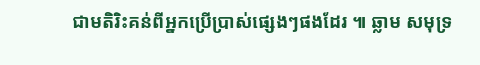ជាមតិរិះគន់ពីអ្នកប្រើប្រាស់ផ្សេងៗផងដែរ ៕ ឆ្លាម សមុទ្រ